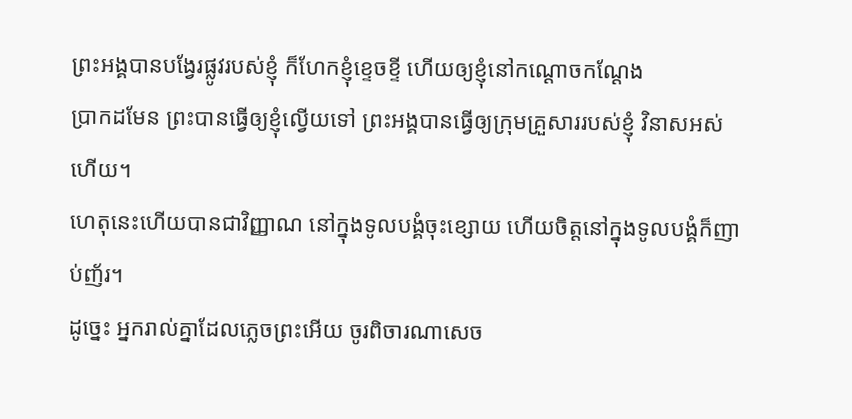ព្រះអង្គបានបង្វែរផ្លូវរបស់ខ្ញុំ ក៏ហែកខ្ញុំខ្ទេចខ្ទី ហើយឲ្យខ្ញុំនៅកណ្ដោចកណ្ដែង
ប្រាកដមែន ព្រះបានធ្វើឲ្យខ្ញុំល្វើយទៅ ព្រះអង្គបានធ្វើឲ្យក្រុមគ្រួសាររបស់ខ្ញុំ វិនាសអស់ហើយ។
ហេតុនេះហើយបានជាវិញ្ញាណ នៅក្នុងទូលបង្គំចុះខ្សោយ ហើយចិត្តនៅក្នុងទូលបង្គំក៏ញាប់ញ័រ។
ដូច្នេះ អ្នករាល់គ្នាដែលភ្លេចព្រះអើយ ចូរពិចារណាសេច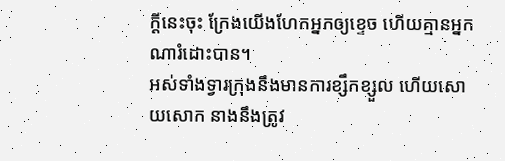ក្ដីនេះចុះ ក្រែងយើងហែកអ្នកឲ្យខ្ទេច ហើយគ្មានអ្នកណារំដោះបាន។
អស់ទាំងទ្វារក្រុងនឹងមានការខ្សឹកខ្សួល ហើយសោយសោក នាងនឹងត្រូវ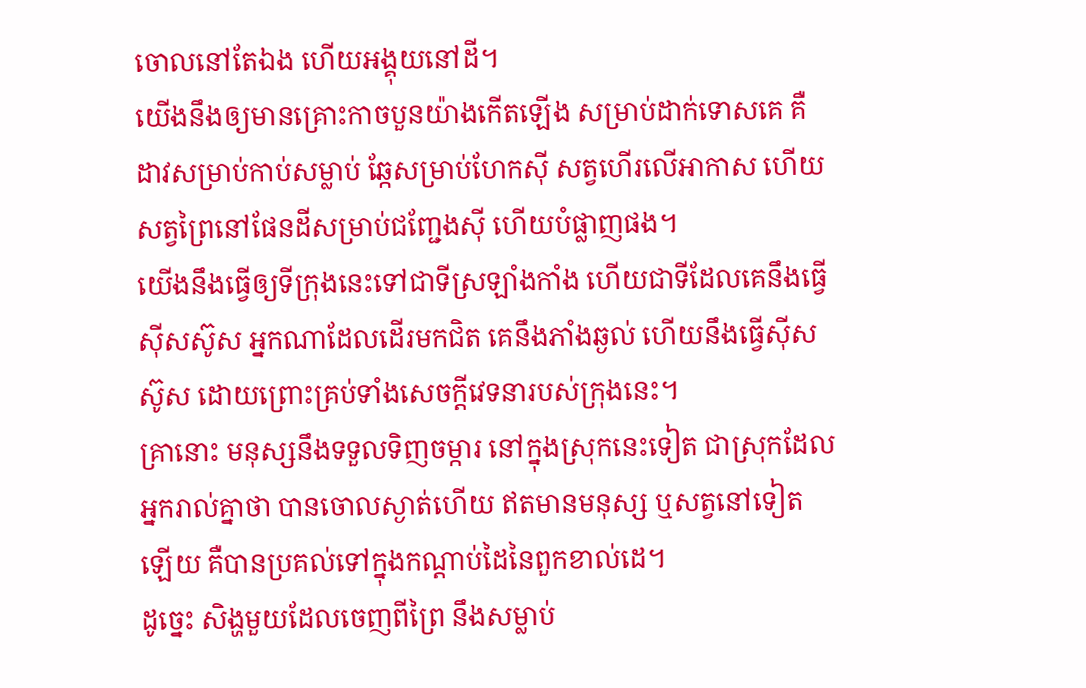ចោលនៅតែឯង ហើយអង្គុយនៅដី។
យើងនឹងឲ្យមានគ្រោះកាចបួនយ៉ាងកើតឡើង សម្រាប់ដាក់ទោសគេ គឺដាវសម្រាប់កាប់សម្លាប់ ឆ្កែសម្រាប់ហែកស៊ី សត្វហើរលើអាកាស ហើយសត្វព្រៃនៅផែនដីសម្រាប់ជញ្ជែងស៊ី ហើយបំផ្លាញផង។
យើងនឹងធ្វើឲ្យទីក្រុងនេះទៅជាទីស្រឡាំងកាំង ហើយជាទីដែលគេនឹងធ្វើស៊ីសស៊ូស អ្នកណាដែលដើរមកជិត គេនឹងភាំងឆ្ងល់ ហើយនឹងធ្វើស៊ីសស៊ូស ដោយព្រោះគ្រប់ទាំងសេចក្ដីវេទនារបស់ក្រុងនេះ។
គ្រានោះ មនុស្សនឹងទទួលទិញចម្ការ នៅក្នុងស្រុកនេះទៀត ជាស្រុកដែលអ្នករាល់គ្នាថា បានចោលស្ងាត់ហើយ ឥតមានមនុស្ស ឬសត្វនៅទៀតឡើយ គឺបានប្រគល់ទៅក្នុងកណ្ដាប់ដៃនៃពួកខាល់ដេ។
ដូច្នេះ សិង្ហមួយដែលចេញពីព្រៃ នឹងសម្លាប់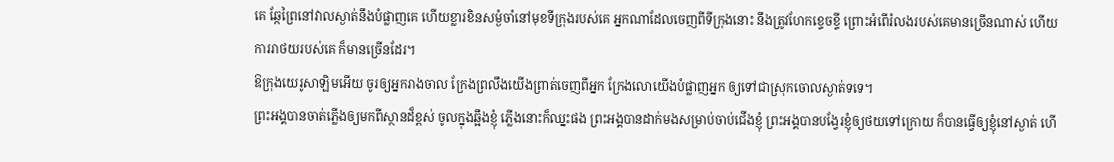គេ ឆ្កែព្រៃនៅវាលស្ងាត់នឹងបំផ្លាញគេ ហើយខ្លារខិនសម្ងំចាំនៅមុខទីក្រុងរបស់គេ អ្នកណាដែលចេញពីទីក្រុងនោះ នឹងត្រូវហែកខ្ទេចខ្ទី ព្រោះអំពើរំលងរបស់គេមានច្រើនណាស់ ហើយការរាថយរបស់គេ ក៏មានច្រើនដែរ។
ឱក្រុងយេរូសាឡិមអើយ ចូរឲ្យអ្នករាងចាល ក្រែងព្រលឹងយើងព្រាត់ចេញពីអ្នក ក្រែងលោយើងបំផ្លាញអ្នក ឲ្យទៅជាស្រុកចោលស្ងាត់ទទេ។
ព្រះអង្គបានចាត់ភ្លើងឲ្យមកពីស្ថានដ៏ខ្ពស់ ចូលក្នុងឆ្អឹងខ្ញុំ ភ្លើងនោះក៏ឈ្នះផង ព្រះអង្គបានដាក់មងសម្រាប់ចាប់ជើងខ្ញុំ ព្រះអង្គបានបង្វែរខ្ញុំឲ្យថយទៅក្រោយ ក៏បានធ្វើឲ្យខ្ញុំនៅស្ងាត់ ហើ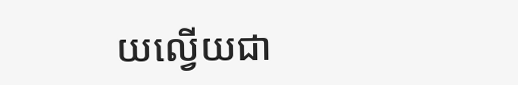យល្វើយជា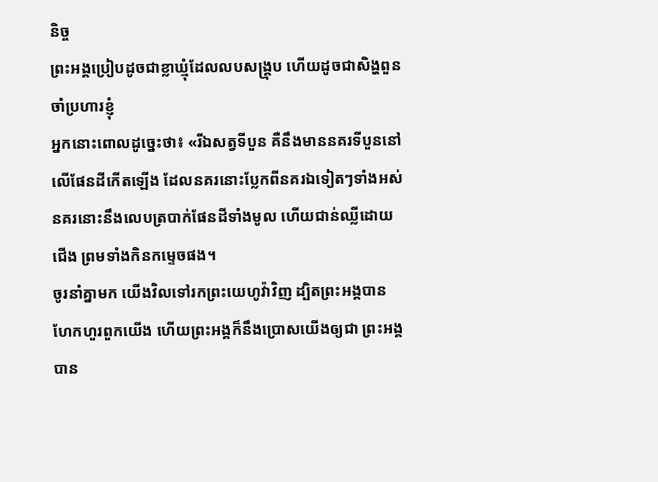និច្ច
ព្រះអង្គប្រៀបដូចជាខ្លាឃ្មុំដែលលបសង្គ្រុប ហើយដូចជាសិង្ហពួនចាំប្រហារខ្ញុំ
អ្នកនោះពោលដូច្នេះថា៖ «រីឯសត្វទីបួន គឺនឹងមាននគរទីបួននៅលើផែនដីកើតឡើង ដែលនគរនោះប្លែកពីនគរឯទៀតៗទាំងអស់ នគរនោះនឹងលេបត្របាក់ផែនដីទាំងមូល ហើយជាន់ឈ្លីដោយជើង ព្រមទាំងកិនកម្ទេចផង។
ចូរនាំគ្នាមក យើងវិលទៅរកព្រះយេហូវ៉ាវិញ ដ្បិតព្រះអង្គបានហែកហួរពួកយើង ហើយព្រះអង្គក៏នឹងប្រោសយើងឲ្យជា ព្រះអង្គបាន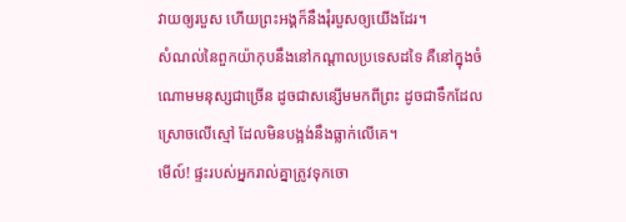វាយឲ្យរបួស ហើយព្រះអង្គក៏នឹងរុំរបួសឲ្យយើងដែរ។
សំណល់នៃពួកយ៉ាកុបនឹងនៅកណ្ដាលប្រទេសដទៃ គឺនៅក្នុងចំណោមមនុស្សជាច្រើន ដូចជាសន្សើមមកពីព្រះ ដូចជាទឹកដែលស្រោចលើស្មៅ ដែលមិនបង្អង់នឹងធ្លាក់លើគេ។
មើល៍! ផ្ទះរបស់អ្នករាល់គ្នាត្រូវទុកចោ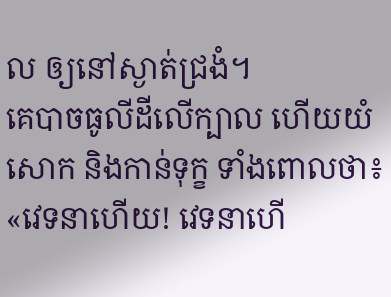ល ឲ្យនៅស្ងាត់ជ្រងំ។
គេបាចធូលីដីលើក្បាល ហើយយំសោក និងកាន់ទុក្ខ ទាំងពោលថា៖ «វេទនាហើយ! វេទនាហើ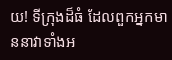យ! ទីក្រុងដ៏ធំ ដែលពួកអ្នកមាននាវាទាំងអ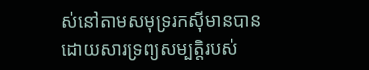ស់នៅតាមសមុទ្ររកស៊ីមានបាន ដោយសារទ្រព្យសម្បត្តិរបស់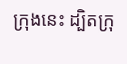ក្រុងនេះ ដ្បិតក្រុ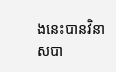ងនេះបានវិនាសបា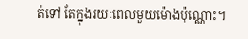ត់ទៅ តែក្នុងរយៈពេលមួយម៉ោងប៉ុណ្ណោះ។